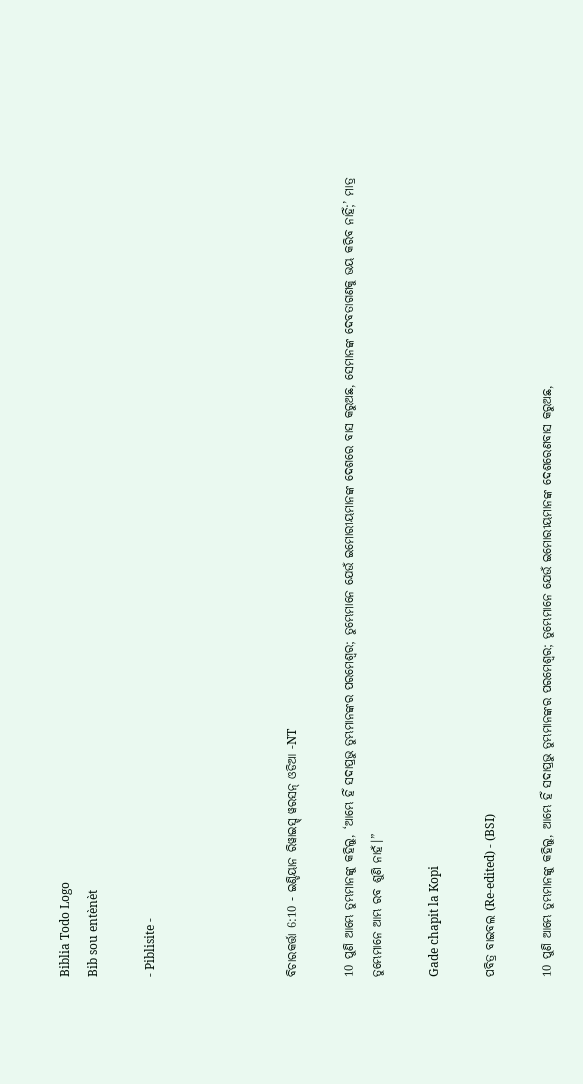Biblia Todo Logo
Bib sou entènèt

- Piblisite -




ବିଚାରକର୍ତ୍ତା 6:10 - ଇଣ୍ଡିୟାନ ରିୱାଇସ୍ଡ୍ ୱରସନ୍ ଓଡିଆ -NT

10 ପୁଣି ଆମ୍ଭେ ତୁମ୍ଭମାନଙ୍କୁ କହିଲୁ, ‘ଆମ୍ଭେ ହିଁ ସଦାପ୍ରଭୁ ତୁମ୍ଭମାନଙ୍କର ପରମେଶ୍ୱର; ତୁମ୍ଭେମାନେ ଯେଉଁ ଇମୋରୀୟମାନଙ୍କ ଦେଶରେ ବାସ କରୁଅଛ, ସେମାନଙ୍କ ଦେବତାଗଣକୁ ଭୟ କରିବ ନାହିଁ;’ ମାତ୍ର ତୁମ୍ଭେମାନେ ଆମ୍ଭ ରବ ଶୁଣି ନାହଁ।”

Gade chapit la Kopi

ପବିତ୍ର ବାଇବଲ (Re-edited) - (BSI)

10 ପୁଣି ଆମ୍ଭେ ତୁମ୍ଭମାନଙ୍କୁ କହିଲୁ, ଆମ୍ଭେ ହିଁ ସଦାପ୍ରଭୁ ତୁମ୍ଭମାନଙ୍କର ପରମେଶ୍ଵର; ତୁମ୍ଭେମାନେ ଯେଉଁ ଇମୋରୀୟମାନଙ୍କ ଦେଶରେଣବାସ କରୁଅଛ,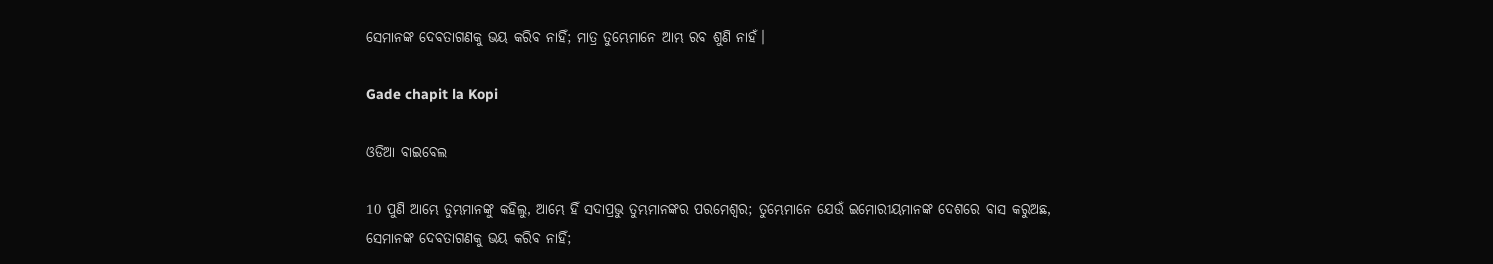ସେମାନଙ୍କ ଦେବତାଗଣକୁ ଭୟ କରିବ ନାହିଁ; ମାତ୍ର ତୁମ୍ଭେମାନେ ଆମ୍ଭ ରବ ଶୁଣି ନାହଁ।

Gade chapit la Kopi

ଓଡିଆ ବାଇବେଲ

10 ପୁଣି ଆମ୍ଭେ ତୁମ୍ଭମାନଙ୍କୁ କହିଲୁ, ଆମ୍ଭେ ହିଁ ସଦାପ୍ରଭୁ ତୁମ୍ଭମାନଙ୍କର ପରମେଶ୍ୱର; ତୁମ୍ଭେମାନେ ଯେଉଁ ଇମୋରୀୟମାନଙ୍କ ଦେଶରେ ବାସ କରୁଅଛ, ସେମାନଙ୍କ ଦେବତାଗଣକୁ ଭୟ କରିବ ନାହିଁ;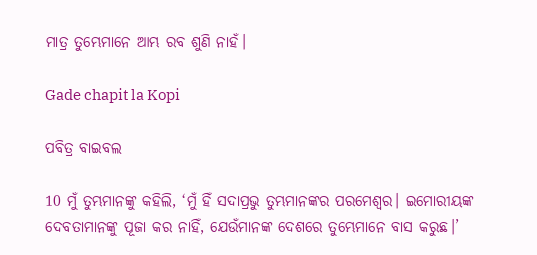ମାତ୍ର ତୁମ୍ଭେମାନେ ଆମ୍ଭ ରବ ଶୁଣି ନାହଁ।

Gade chapit la Kopi

ପବିତ୍ର ବାଇବଲ

10 ମୁଁ ତୁମ୍ଭମାନଙ୍କୁ କହିଲି, ‘ମୁଁ ହିଁ ସଦାପ୍ରଭୁ ତୁମ୍ଭମାନଙ୍କର ପରମେଶ୍ୱର। ଇମୋରୀୟଙ୍କ ଦେବତାମାନଙ୍କୁ ପୂଜା କର ନାହିଁ, ଯେଉଁମାନଙ୍କ ଦେଶରେ ତୁମ୍ଭେମାନେ ବାସ କରୁଛ।’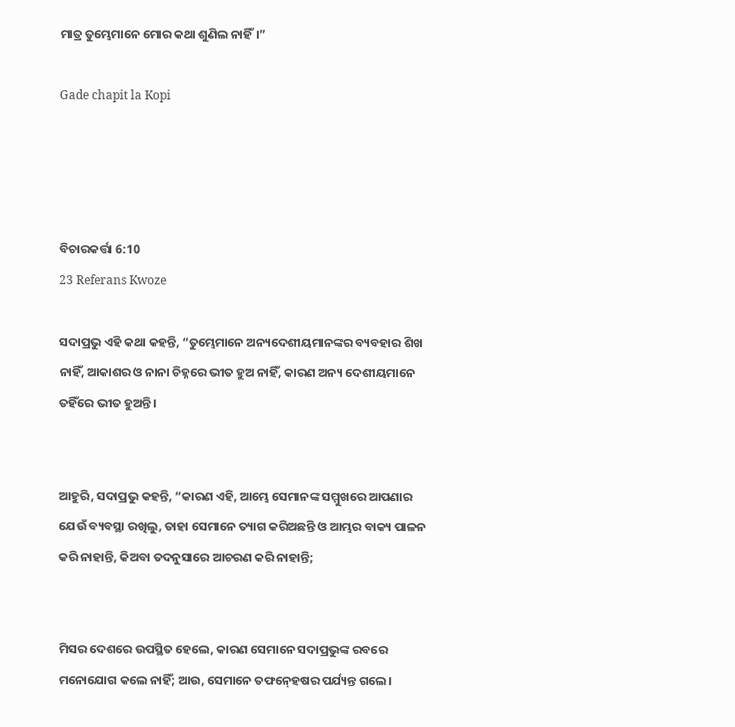ମାତ୍ର ତୁମ୍ଭେମାନେ ମୋର କଥା ଶୁଣିଲ ନାହିଁ।”

Gade chapit la Kopi




ବିଚାରକର୍ତ୍ତା 6:10
23 Referans Kwoze

ସଦାପ୍ରଭୁ ଏହି କଥା କହନ୍ତି, “ତୁମ୍ଭେମାନେ ଅନ୍ୟଦେଶୀୟମାନଙ୍କର ବ୍ୟବହାର ଶିଖ ନାହିଁ, ଆକାଶର ଓ ନାନା ଚିହ୍ନରେ ଭୀତ ହୁଅ ନାହିଁ, କାରଣ ଅନ୍ୟ ଦେଶୀୟମାନେ ତହିଁରେ ଭୀତ ହୁଅନ୍ତି।


ଆହୁରି, ସଦାପ୍ରଭୁ କହନ୍ତି, “କାରଣ ଏହି, ଆମ୍ଭେ ସେମାନଙ୍କ ସମ୍ମୁଖରେ ଆପଣାର ଯେଉଁ ବ୍ୟବସ୍ଥା ରଖିଲୁ, ତାହା ସେମାନେ ତ୍ୟାଗ କରିଅଛନ୍ତି ଓ ଆମ୍ଭର ବାକ୍ୟ ପାଳନ କରି ନାହାନ୍ତି, କିଅବା ତଦନୁସାରେ ଆଚରଣ କରି ନାହାନ୍ତି;


ମିସର ଦେଶରେ ଉପସ୍ଥିତ ହେଲେ, କାରଣ ସେମାନେ ସଦାପ୍ରଭୁଙ୍କ ରବରେ ମନୋଯୋଗ କଲେ ନାହିଁ; ଆଉ, ସେମାନେ ତଫନ୍‍ହେଷର ପର୍ଯ୍ୟନ୍ତ ଗଲେ।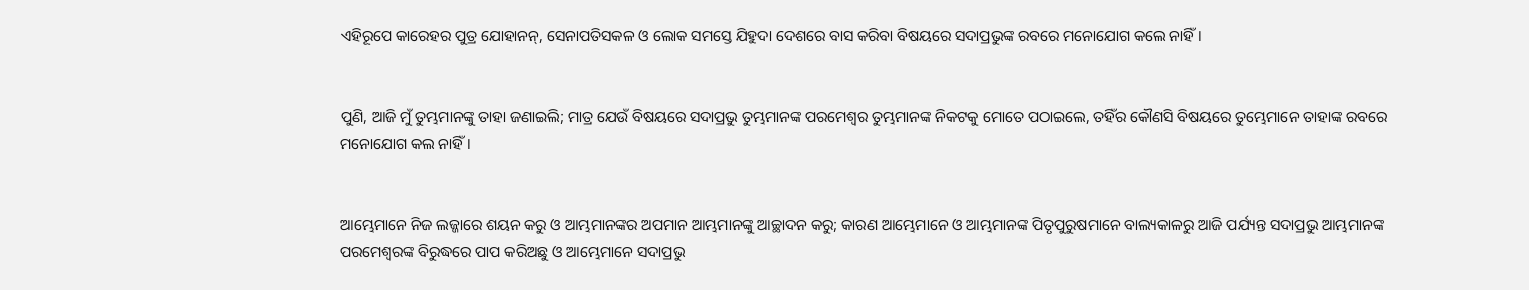ଏହିରୂପେ କାରେହର ପୁତ୍ର ଯୋହାନନ୍‍, ସେନାପତିସକଳ ଓ ଲୋକ ସମସ୍ତେ ଯିହୁଦା ଦେଶରେ ବାସ କରିବା ବିଷୟରେ ସଦାପ୍ରଭୁଙ୍କ ରବରେ ମନୋଯୋଗ କଲେ ନାହିଁ।


ପୁଣି, ଆଜି ମୁଁ ତୁମ୍ଭମାନଙ୍କୁ ତାହା ଜଣାଇଲି; ମାତ୍ର ଯେଉଁ ବିଷୟରେ ସଦାପ୍ରଭୁ ତୁମ୍ଭମାନଙ୍କ ପରମେଶ୍ୱର ତୁମ୍ଭମାନଙ୍କ ନିକଟକୁ ମୋତେ ପଠାଇଲେ, ତହିଁର କୌଣସି ବିଷୟରେ ତୁମ୍ଭେମାନେ ତାହାଙ୍କ ରବରେ ମନୋଯୋଗ କଲ ନାହିଁ।


ଆମ୍ଭେମାନେ ନିଜ ଲଜ୍ଜାରେ ଶୟନ କରୁ ଓ ଆମ୍ଭମାନଙ୍କର ଅପମାନ ଆମ୍ଭମାନଙ୍କୁ ଆଚ୍ଛାଦନ କରୁ; କାରଣ ଆମ୍ଭେମାନେ ଓ ଆମ୍ଭମାନଙ୍କ ପିତୃପୁରୁଷମାନେ ବାଲ୍ୟକାଳରୁ ଆଜି ପର୍ଯ୍ୟନ୍ତ ସଦାପ୍ରଭୁ ଆମ୍ଭମାନଙ୍କ ପରମେଶ୍ୱରଙ୍କ ବିରୁଦ୍ଧରେ ପାପ କରିଅଛୁ ଓ ଆମ୍ଭେମାନେ ସଦାପ୍ରଭୁ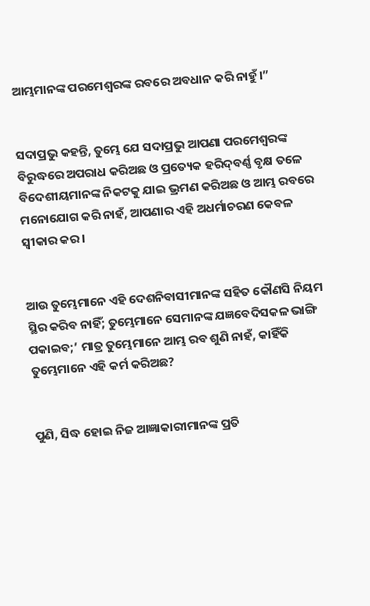ଆମ୍ଭମାନଙ୍କ ପରମେଶ୍ୱରଙ୍କ ରବରେ ଅବଧାନ କରି ନାହୁଁ।”


ସଦାପ୍ରଭୁ କହନ୍ତି, ତୁମ୍ଭେ ଯେ ସଦାପ୍ରଭୁ ଆପଣା ପରମେଶ୍ୱରଙ୍କ ବିରୁଦ୍ଧରେ ଅପରାଧ କରିଅଛ ଓ ପ୍ରତ୍ୟେକ ହରିଦ୍‍ବର୍ଣ୍ଣ ବୃକ୍ଷ ତଳେ ବିଦେଶୀୟମାନଙ୍କ ନିକଟକୁ ଯାଇ ଭ୍ରମଣ କରିଅଛ ଓ ଆମ୍ଭ ରବରେ ମନୋଯୋଗ କରି ନାହଁ, ଆପଣାର ଏହି ଅଧର୍ମାଚରଣ କେବଳ ସ୍ୱୀକାର କର।


ଆଉ ତୁମ୍ଭେମାନେ ଏହି ଦେଶନିବାସୀମାନଙ୍କ ସହିତ କୌଣସି ନିୟମ ସ୍ଥିର କରିବ ନାହିଁ; ତୁମ୍ଭେମାନେ ସେମାନଙ୍କ ଯଜ୍ଞବେଦିସକଳ ଭାଙ୍ଗି ପକାଇବ;’ ମାତ୍ର ତୁମ୍ଭେମାନେ ଆମ୍ଭ ରବ ଶୁଣି ନାହଁ, କାହିଁକି ତୁମ୍ଭେମାନେ ଏହି କର୍ମ କରିଅଛ?


ପୁଣି, ସିଦ୍ଧ ହୋଇ ନିଜ ଆଜ୍ଞାକାରୀମାନଙ୍କ ପ୍ରତି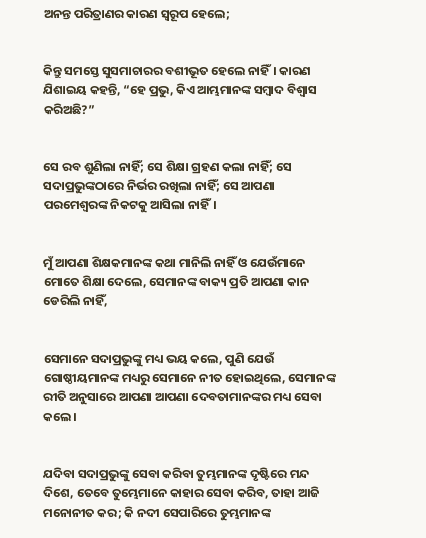ଅନନ୍ତ ପରିତ୍ରାଣର କାରଣ ସ୍ୱରୂପ ହେଲେ;


କିନ୍ତୁ ସମସ୍ତେ ସୁସମାଚାରର ବଶୀଭୂତ ହେଲେ ନାହିଁ। କାରଣ ଯିଶାଇୟ କହନ୍ତି, “ହେ ପ୍ରଭୁ, କିଏ ଆମ୍ଭମାନଙ୍କ ସମ୍ବାଦ ବିଶ୍ୱାସ କରିଅଛି?”


ସେ ରବ ଶୁଣିଲା ନାହିଁ; ସେ ଶିକ୍ଷା ଗ୍ରହଣ କଲା ନାହିଁ; ସେ ସଦାପ୍ରଭୁଙ୍କଠାରେ ନିର୍ଭର ରଖିଲା ନାହିଁ; ସେ ଆପଣା ପରମେଶ୍ୱରଙ୍କ ନିକଟକୁ ଆସିଲା ନାହିଁ।


ମୁଁ ଆପଣା ଶିକ୍ଷକମାନଙ୍କ କଥା ମାନିଲି ନାହିଁ ଓ ଯେଉଁମାନେ ମୋତେ ଶିକ୍ଷା ଦେଲେ, ସେମାନଙ୍କ ବାକ୍ୟ ପ୍ରତି ଆପଣା କାନ ଡେରିଲି ନାହିଁ,


ସେମାନେ ସଦାପ୍ରଭୁଙ୍କୁ ମଧ୍ୟ ଭୟ କଲେ, ପୁଣି ଯେଉଁ ଗୋଷ୍ଠୀୟମାନଙ୍କ ମଧ୍ୟରୁ ସେମାନେ ନୀତ ହୋଇଥିଲେ, ସେମାନଙ୍କ ରୀତି ଅନୁସାରେ ଆପଣା ଆପଣା ଦେବତାମାନଙ୍କର ମଧ୍ୟ ସେବା କଲେ।


ଯଦିବା ସଦାପ୍ରଭୁଙ୍କୁ ସେବା କରିବା ତୁମ୍ଭମାନଙ୍କ ଦୃଷ୍ଟିରେ ମନ୍ଦ ଦିଶେ, ତେବେ ତୁମ୍ଭେମାନେ କାହାର ସେବା କରିବ, ତାହା ଆଜି ମନୋନୀତ କର; କି ନଦୀ ସେପାରିରେ ତୁମ୍ଭମାନଙ୍କ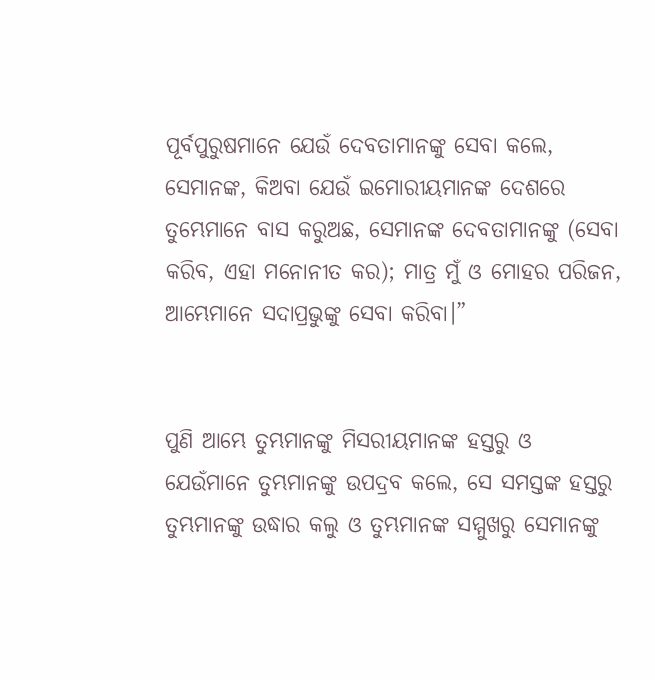ପୂର୍ବପୁରୁଷମାନେ ଯେଉଁ ଦେବତାମାନଙ୍କୁ ସେବା କଲେ, ସେମାନଙ୍କ, କିଅବା ଯେଉଁ ଇମୋରୀୟମାନଙ୍କ ଦେଶରେ ତୁମ୍ଭେମାନେ ବାସ କରୁଅଛ, ସେମାନଙ୍କ ଦେବତାମାନଙ୍କୁ (ସେବା କରିବ, ଏହା ମନୋନୀତ କର); ମାତ୍ର ମୁଁ ଓ ମୋହର ପରିଜନ, ଆମ୍ଭେମାନେ ସଦାପ୍ରଭୁଙ୍କୁ ସେବା କରିବା।”


ପୁଣି ଆମ୍ଭେ ତୁମ୍ଭମାନଙ୍କୁ ମିସରୀୟମାନଙ୍କ ହସ୍ତରୁ ଓ ଯେଉଁମାନେ ତୁମ୍ଭମାନଙ୍କୁ ଉପଦ୍ରବ କଲେ, ସେ ସମସ୍ତଙ୍କ ହସ୍ତରୁ ତୁମ୍ଭମାନଙ୍କୁ ଉଦ୍ଧାର କଲୁ ଓ ତୁମ୍ଭମାନଙ୍କ ସମ୍ମୁଖରୁ ସେମାନଙ୍କୁ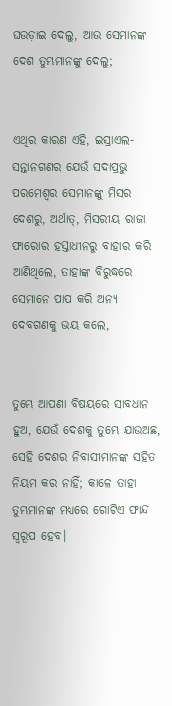ଘଉଡ଼ାଇ ଦେଲୁ, ଆଉ ସେମାନଙ୍କ ଦେଶ ତୁମ୍ଭମାନଙ୍କୁ ଦେଲୁ;


ଏଥିର କାରଣ ଏହି, ଇସ୍ରାଏଲ-ସନ୍ତାନଗଣର ଯେଉଁ ସଦାପ୍ରଭୁ ପରମେଶ୍ୱର ସେମାନଙ୍କୁ ମିସର ଦେଶରୁ, ଅର୍ଥାତ୍‍, ମିସରୀୟ ରାଜା ଫାରୋର ହସ୍ତାଧୀନରୁ ବାହାର କରି ଆଣିଥିଲେ, ତାହାଙ୍କ ବିରୁଦ୍ଧରେ ସେମାନେ ପାପ କରି ଅନ୍ୟ ଦେବଗଣକୁ ଭୟ କଲେ,


ତୁମ୍ଭେ ଆପଣା ବିଷୟରେ ସାବଧାନ ହୁଅ, ଯେଉଁ ଦେଶକୁ ତୁମ୍ଭେ ଯାଉଅଛ, ସେହି ଦେଶର ନିବାସୀମାନଙ୍କ ସହିତ ନିୟମ କର ନାହିଁ; କାଳେ ତାହା ତୁମ୍ଭମାନଙ୍କ ମଧ୍ୟରେ ଗୋଟିଏ ଫାନ୍ଦ ସ୍ୱରୂପ ହେବ।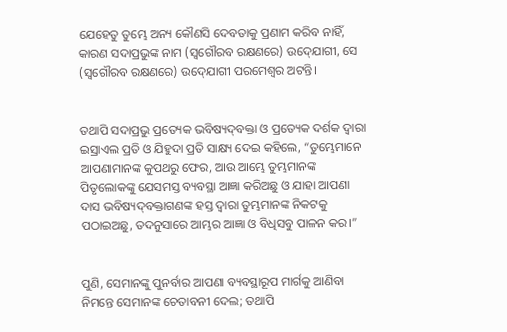ଯେହେତୁ ତୁମ୍ଭେ ଅନ୍ୟ କୌଣସି ଦେବତାକୁ ପ୍ରଣାମ କରିବ ନାହିଁ, କାରଣ ସଦାପ୍ରଭୁଙ୍କ ନାମ (ସ୍ୱଗୌରବ ରକ୍ଷଣରେ) ଉଦ୍‍ଯୋଗୀ, ସେ (ସ୍ୱଗୌରବ ରକ୍ଷଣରେ) ଉଦ୍‍ଯୋଗୀ ପରମେଶ୍ୱର ଅଟନ୍ତି।


ତଥାପି ସଦାପ୍ରଭୁ ପ୍ରତ୍ୟେକ ଭବିଷ୍ୟଦ୍‍ବକ୍ତା ଓ ପ୍ରତ୍ୟେକ ଦର୍ଶକ ଦ୍ୱାରା ଇସ୍ରାଏଲ ପ୍ରତି ଓ ଯିହୁଦା ପ୍ରତି ସାକ୍ଷ୍ୟ ଦେଇ କହିଲେ, “ତୁମ୍ଭେମାନେ ଆପଣାମାନଙ୍କ କୁପଥରୁ ଫେର, ଆଉ ଆମ୍ଭେ ତୁମ୍ଭମାନଙ୍କ ପିତୃଲୋକଙ୍କୁ ଯେସମସ୍ତ ବ୍ୟବସ୍ଥା ଆଜ୍ଞା କରିଅଛୁ ଓ ଯାହା ଆପଣା ଦାସ ଭବିଷ୍ୟଦ୍‍ବକ୍ତାଗଣଙ୍କ ହସ୍ତ ଦ୍ୱାରା ତୁମ୍ଭମାନଙ୍କ ନିକଟକୁ ପଠାଇଅଛୁ, ତଦନୁସାରେ ଆମ୍ଭର ଆଜ୍ଞା ଓ ବିଧିସବୁ ପାଳନ କର।”


ପୁଣି, ସେମାନଙ୍କୁ ପୁନର୍ବାର ଆପଣା ବ୍ୟବସ୍ଥାରୂପ ମାର୍ଗକୁ ଆଣିବା ନିମନ୍ତେ ସେମାନଙ୍କ ଚେତାବନୀ ଦେଲ; ତଥାପି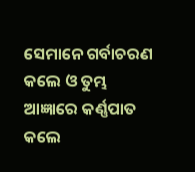ସେମାନେ ଗର୍ବାଚରଣ କଲେ ଓ ତୁମ୍ଭ ଆଜ୍ଞାରେ କର୍ଣ୍ଣପାତ କଲେ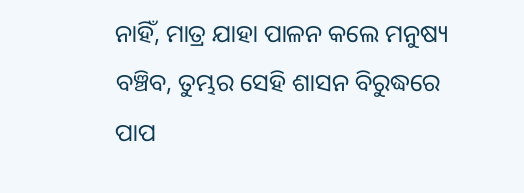ନାହିଁ, ମାତ୍ର ଯାହା ପାଳନ କଲେ ମନୁଷ୍ୟ ବଞ୍ଚିବ, ତୁମ୍ଭର ସେହି ଶାସନ ବିରୁଦ୍ଧରେ ପାପ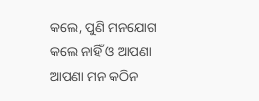କଲେ, ପୁଣି ମନଯୋଗ କଲେ ନାହିଁ ଓ ଆପଣା ଆପଣା ମନ କଠିନ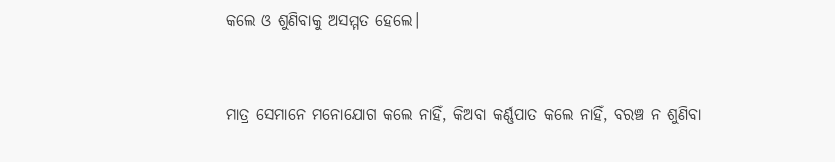କଲେ ଓ ଶୁଣିବାକୁ ଅସମ୍ମତ ହେଲେ।


ମାତ୍ର ସେମାନେ ମନୋଯୋଗ କଲେ ନାହିଁ, କିଅବା କର୍ଣ୍ଣପାତ କଲେ ନାହିଁ, ବରଞ୍ଚ ନ ଶୁଣିବା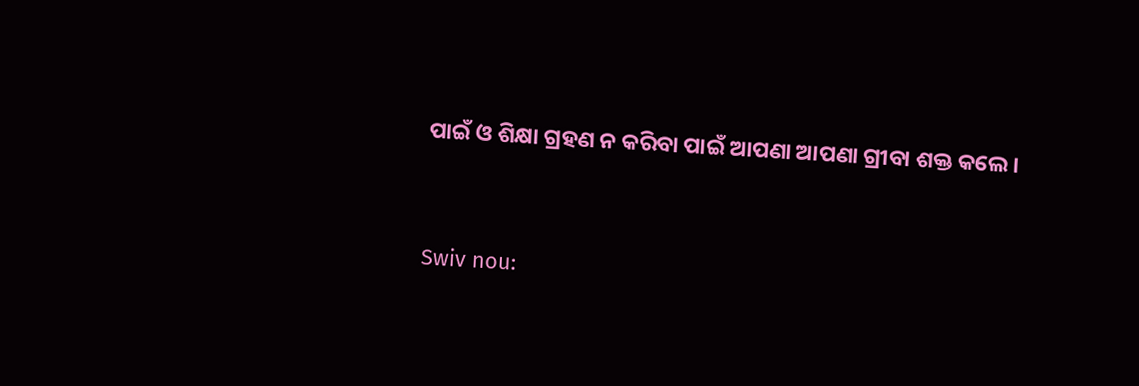ପାଇଁ ଓ ଶିକ୍ଷା ଗ୍ରହଣ ନ କରିବା ପାଇଁ ଆପଣା ଆପଣା ଗ୍ରୀବା ଶକ୍ତ କଲେ।


Swiv nou: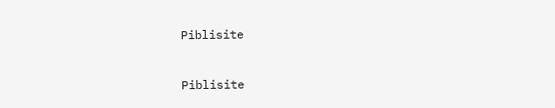Piblisite


Piblisite